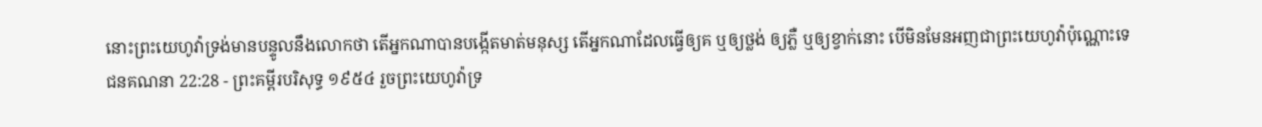នោះព្រះយេហូវ៉ាទ្រង់មានបន្ទូលនឹងលោកថា តើអ្នកណាបានបង្កើតមាត់មនុស្ស តើអ្នកណាដែលធ្វើឲ្យគ ឬឲ្យថ្លង់ ឲ្យភ្លឺ ឬឲ្យខ្វាក់នោះ បើមិនមែនអញជាព្រះយេហូវ៉ាប៉ុណ្ណោះទេ
ជនគណនា 22:28 - ព្រះគម្ពីរបរិសុទ្ធ ១៩៥៤ រួចព្រះយេហូវ៉ាទ្រ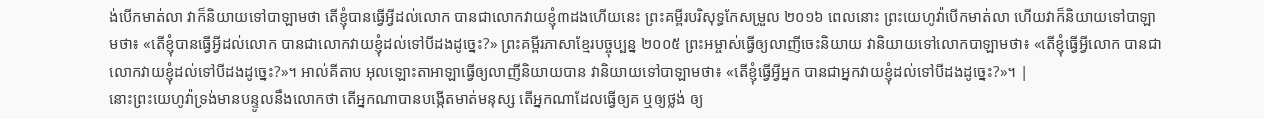ង់បើកមាត់លា វាក៏និយាយទៅបាឡាមថា តើខ្ញុំបានធ្វើអ្វីដល់លោក បានជាលោកវាយខ្ញុំ៣ដងហើយនេះ ព្រះគម្ពីរបរិសុទ្ធកែសម្រួល ២០១៦ ពេលនោះ ព្រះយេហូវ៉ាបើកមាត់លា ហើយវាក៏និយាយទៅបាឡាមថា៖ «តើខ្ញុំបានធ្វើអ្វីដល់លោក បានជាលោកវាយខ្ញុំដល់ទៅបីដងដូច្នេះ?» ព្រះគម្ពីរភាសាខ្មែរបច្ចុប្បន្ន ២០០៥ ព្រះអម្ចាស់ធ្វើឲ្យលាញីចេះនិយាយ វានិយាយទៅលោកបាឡាមថា៖ «តើខ្ញុំធ្វើអ្វីលោក បានជាលោកវាយខ្ញុំដល់ទៅបីដងដូច្នេះ?»។ អាល់គីតាប អុលឡោះតាអាឡាធ្វើឲ្យលាញីនិយាយបាន វានិយាយទៅបាឡាមថា៖ «តើខ្ញុំធ្វើអ្វីអ្នក បានជាអ្នកវាយខ្ញុំដល់ទៅបីដងដូច្នេះ?»។ |
នោះព្រះយេហូវ៉ាទ្រង់មានបន្ទូលនឹងលោកថា តើអ្នកណាបានបង្កើតមាត់មនុស្ស តើអ្នកណាដែលធ្វើឲ្យគ ឬឲ្យថ្លង់ ឲ្យ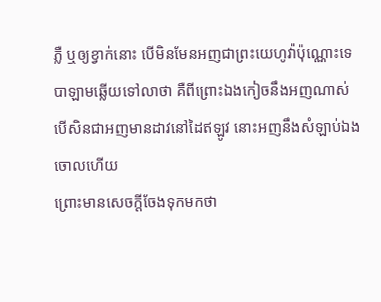ភ្លឺ ឬឲ្យខ្វាក់នោះ បើមិនមែនអញជាព្រះយេហូវ៉ាប៉ុណ្ណោះទេ
បាឡាមឆ្លើយទៅលាថា គឺពីព្រោះឯងកៀចនឹងអញណាស់ បើសិនជាអញមានដាវនៅដៃឥឡូវ នោះអញនឹងសំឡាប់ឯងចោលហើយ
ព្រោះមានសេចក្ដីចែងទុកមកថា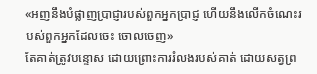«អញនឹងបំផ្លាញប្រាជ្ញារបស់ពួកអ្នកប្រាជ្ញ ហើយនឹងលើកចំណេះរបស់ពួកអ្នកដែលចេះ ចោលចេញ»
តែគាត់ត្រូវបន្ទោស ដោយព្រោះការរំលងរបស់គាត់ ដោយសត្វព្រ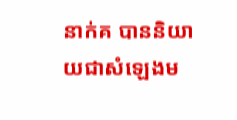នាក់គ បាននិយាយជាសំឡេងម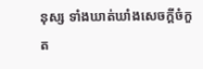នុស្ស ទាំងឃាត់ឃាំងសេចក្ដីចំកួត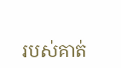របស់គាត់